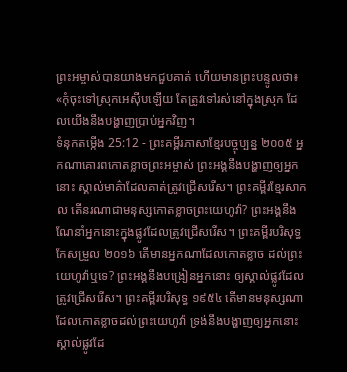ព្រះអម្ចាស់បានយាងមកជួបគាត់ ហើយមានព្រះបន្ទូលថា៖ «កុំចុះទៅស្រុកអេស៊ីបឡើយ តែត្រូវទៅរស់នៅក្នុងស្រុក ដែលយើងនឹងបង្ហាញប្រាប់អ្នកវិញ។
ទំនុកតម្កើង 25:12 - ព្រះគម្ពីរភាសាខ្មែរបច្ចុប្បន្ន ២០០៥ អ្នកណាគោរពកោតខ្លាចព្រះអម្ចាស់ ព្រះអង្គនឹងបង្ហាញឲ្យអ្នកនោះ ស្គាល់មាគ៌ាដែលគាត់ត្រូវជ្រើសរើស។ ព្រះគម្ពីរខ្មែរសាកល តើនរណាជាមនុស្សកោតខ្លាចព្រះយេហូវ៉ា? ព្រះអង្គនឹងណែនាំអ្នកនោះក្នុងផ្លូវដែលត្រូវជ្រើសរើស។ ព្រះគម្ពីរបរិសុទ្ធកែសម្រួល ២០១៦ តើមានអ្នកណាដែលកោតខ្លាច ដល់ព្រះយេហូវ៉ាឬទេ? ព្រះអង្គនឹងបង្រៀនអ្នកនោះ ឲ្យស្គាល់ផ្លូវដែលត្រូវជ្រើសរើស។ ព្រះគម្ពីរបរិសុទ្ធ ១៩៥៤ តើមានមនុស្សណាដែលកោតខ្លាចដល់ព្រះយេហូវ៉ា ទ្រង់នឹងបង្ហាញឲ្យអ្នកនោះស្គាល់ផ្លូវដែ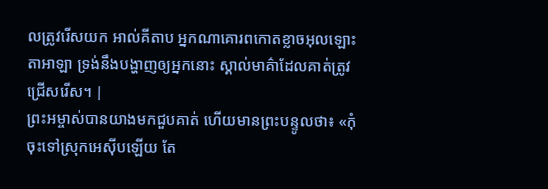លត្រូវរើសយក អាល់គីតាប អ្នកណាគោរពកោតខ្លាចអុលឡោះតាអាឡា ទ្រង់នឹងបង្ហាញឲ្យអ្នកនោះ ស្គាល់មាគ៌ាដែលគាត់ត្រូវជ្រើសរើស។ |
ព្រះអម្ចាស់បានយាងមកជួបគាត់ ហើយមានព្រះបន្ទូលថា៖ «កុំចុះទៅស្រុកអេស៊ីបឡើយ តែ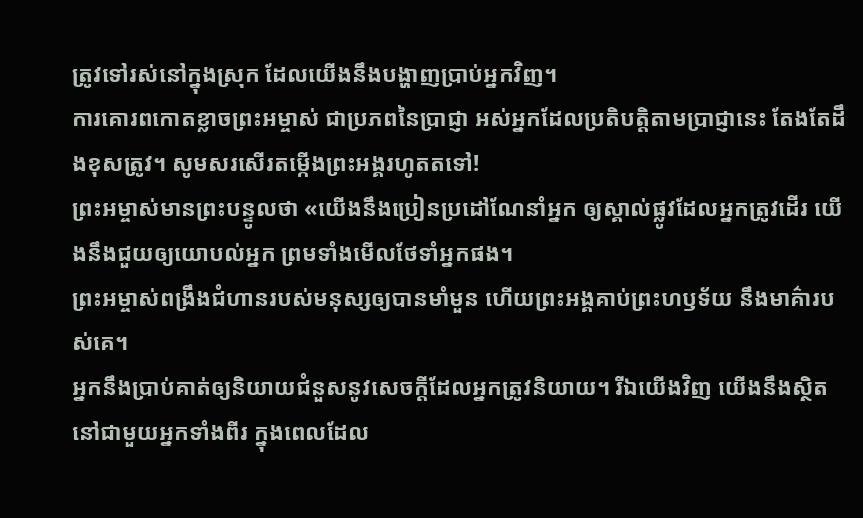ត្រូវទៅរស់នៅក្នុងស្រុក ដែលយើងនឹងបង្ហាញប្រាប់អ្នកវិញ។
ការគោរពកោតខ្លាចព្រះអម្ចាស់ ជាប្រភពនៃប្រាជ្ញា អស់អ្នកដែលប្រតិបត្តិតាមប្រាជ្ញានេះ តែងតែដឹងខុសត្រូវ។ សូមសរសើរតម្កើងព្រះអង្គរហូតតទៅ!
ព្រះអម្ចាស់មានព្រះបន្ទូលថា «យើងនឹងប្រៀនប្រដៅណែនាំអ្នក ឲ្យស្គាល់ផ្លូវដែលអ្នកត្រូវដើរ យើងនឹងជួយឲ្យយោបល់អ្នក ព្រមទាំងមើលថែទាំអ្នកផង។
ព្រះអម្ចាស់ពង្រឹងជំហានរបស់មនុស្សឲ្យបានមាំមួន ហើយព្រះអង្គគាប់ព្រះហឫទ័យ នឹងមាគ៌ារបស់គេ។
អ្នកនឹងប្រាប់គាត់ឲ្យនិយាយជំនួសនូវសេចក្ដីដែលអ្នកត្រូវនិយាយ។ រីឯយើងវិញ យើងនឹងស្ថិតនៅជាមួយអ្នកទាំងពីរ ក្នុងពេលដែល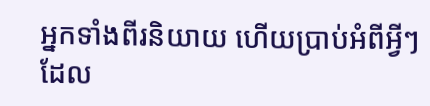អ្នកទាំងពីរនិយាយ ហើយប្រាប់អំពីអ្វីៗដែល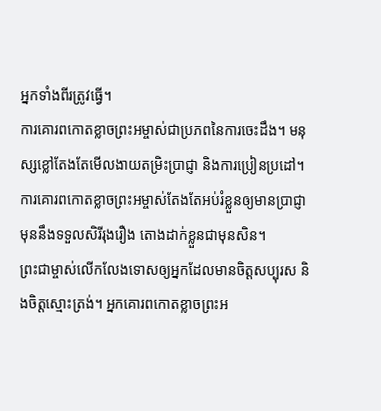អ្នកទាំងពីរត្រូវធ្វើ។
ការគោរពកោតខ្លាចព្រះអម្ចាស់ជាប្រភពនៃការចេះដឹង។ មនុស្សខ្លៅតែងតែមើលងាយតម្រិះប្រាជ្ញា និងការប្រៀនប្រដៅ។
ការគោរពកោតខ្លាចព្រះអម្ចាស់តែងតែអប់រំខ្លួនឲ្យមានប្រាជ្ញា មុននឹងទទួលសិរីរុងរឿង តោងដាក់ខ្លួនជាមុនសិន។
ព្រះជាម្ចាស់លើកលែងទោសឲ្យអ្នកដែលមានចិត្តសប្បុរស និងចិត្តស្មោះត្រង់។ អ្នកគោរពកោតខ្លាចព្រះអ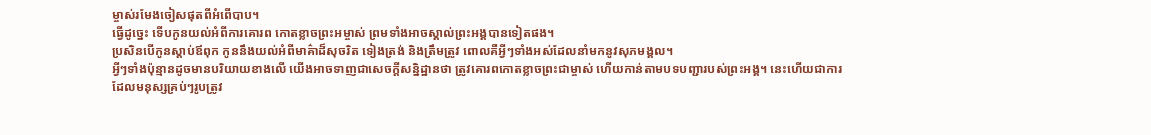ម្ចាស់រមែងចៀសផុតពីអំពើបាប។
ធ្វើដូច្នេះ ទើបកូនយល់អំពីការគោរព កោតខ្លាចព្រះអម្ចាស់ ព្រមទាំងអាចស្គាល់ព្រះអង្គបានទៀតផង។
ប្រសិនបើកូនស្ដាប់ឪពុក កូននឹងយល់អំពីមាគ៌ាដ៏សុចរិត ទៀងត្រង់ និងត្រឹមត្រូវ ពោលគឺអ្វីៗទាំងអស់ដែលនាំមកនូវសុភមង្គល។
អ្វីៗទាំងប៉ុន្មានដូចមានបរិយាយខាងលើ យើងអាចទាញជាសេចក្ដីសន្និដ្ឋានថា ត្រូវគោរពកោតខ្លាចព្រះជាម្ចាស់ ហើយកាន់តាមបទបញ្ជារបស់ព្រះអង្គ។ នេះហើយជាការដែលមនុស្សគ្រប់ៗរូបត្រូវ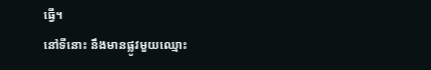ធ្វើ។
នៅទីនោះ នឹងមានផ្លូវមួយឈ្មោះ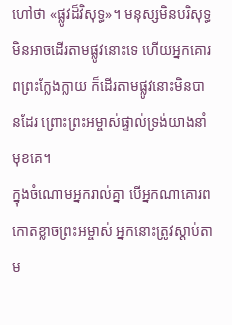ហៅថា «ផ្លូវដ៏វិសុទ្ធ»។ មនុស្សមិនបរិសុទ្ធមិនអាចដើរតាមផ្លូវនោះទេ ហើយអ្នកគោរពព្រះក្លែងក្លាយ ក៏ដើរតាមផ្លូវនោះមិនបានដែរ ព្រោះព្រះអម្ចាស់ផ្ទាល់ទ្រង់យាងនាំមុខគេ។
ក្នុងចំណោមអ្នករាល់គ្នា បើអ្នកណាគោរពកោតខ្លាចព្រះអម្ចាស់ អ្នកនោះត្រូវស្ដាប់តាម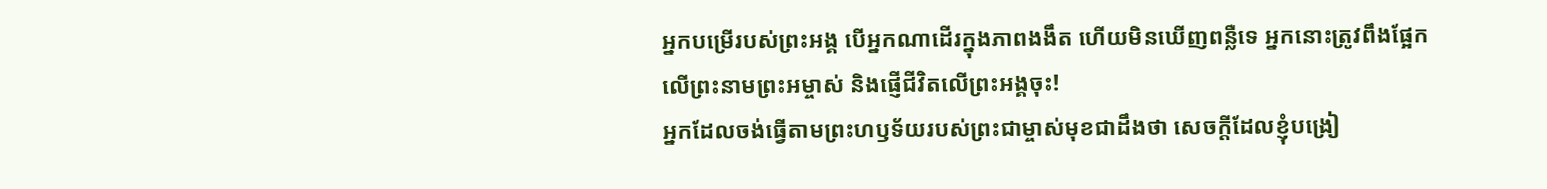អ្នកបម្រើរបស់ព្រះអង្គ បើអ្នកណាដើរក្នុងភាពងងឹត ហើយមិនឃើញពន្លឺទេ អ្នកនោះត្រូវពឹងផ្អែកលើព្រះនាមព្រះអម្ចាស់ និងផ្ញើជីវិតលើព្រះអង្គចុះ!
អ្នកដែលចង់ធ្វើតាមព្រះហឫទ័យរបស់ព្រះជាម្ចាស់មុខជាដឹងថា សេចក្ដីដែលខ្ញុំបង្រៀ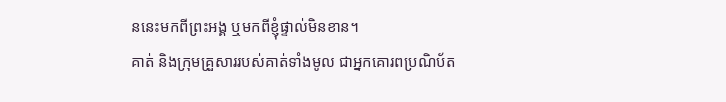ននេះមកពីព្រះអង្គ ឬមកពីខ្ញុំផ្ទាល់មិនខាន។
គាត់ និងក្រុមគ្រួសាររបស់គាត់ទាំងមូល ជាអ្នកគោរពប្រណិប័ត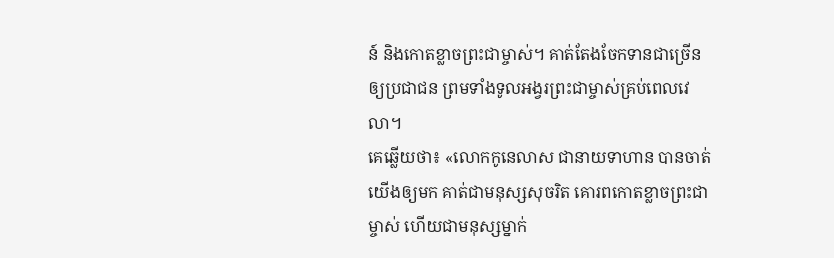ន៍ និងកោតខ្លាចព្រះជាម្ចាស់។ គាត់តែងចែកទានជាច្រើនឲ្យប្រជាជន ព្រមទាំងទូលអង្វរព្រះជាម្ចាស់គ្រប់ពេលវេលា។
គេឆ្លើយថា៖ «លោកកូនេលាស ជានាយទាហាន បានចាត់យើងឲ្យមក គាត់ជាមនុស្សសុចរិត គោរពកោតខ្លាចព្រះជាម្ចាស់ ហើយជាមនុស្សម្នាក់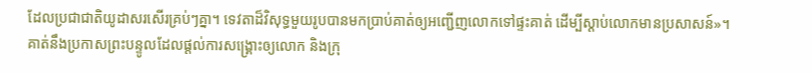ដែលប្រជាជាតិយូដាសរសើរគ្រប់ៗគ្នា។ ទេវតាដ៏វិសុទ្ធមួយរូបបានមកប្រាប់គាត់ឲ្យអញ្ជើញលោកទៅផ្ទះគាត់ ដើម្បីស្ដាប់លោកមានប្រសាសន៍»។
គាត់នឹងប្រកាសព្រះបន្ទូលដែលផ្ដល់ការសង្គ្រោះឲ្យលោក និងក្រុ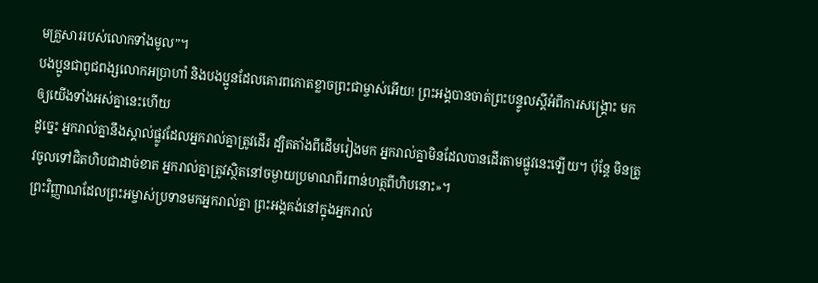មគ្រួសាររបស់លោកទាំងមូល”។
បងប្អូនជាពូជពង្សលោកអប្រាហាំ និងបងប្អូនដែលគោរពកោតខ្លាចព្រះជាម្ចាស់អើយ! ព្រះអង្គបានចាត់ព្រះបន្ទូលស្ដីអំពីការសង្គ្រោះ មកឲ្យយើងទាំងអស់គ្នានេះហើយ
ដូច្នេះ អ្នករាល់គ្នានឹងស្គាល់ផ្លូវដែលអ្នករាល់គ្នាត្រូវដើរ ដ្បិតតាំងពីដើមរៀងមក អ្នករាល់គ្នាមិនដែលបានដើរតាមផ្លូវនេះឡើយ។ ប៉ុន្តែ មិនត្រូវចូលទៅជិតហិបជាដាច់ខាត អ្នករាល់គ្នាត្រូវស្ថិតនៅចម្ងាយប្រមាណពីរពាន់ហត្ថពីហិបនោះ»។
ព្រះវិញ្ញាណដែលព្រះអម្ចាស់ប្រទានមកអ្នករាល់គ្នា ព្រះអង្គគង់នៅក្នុងអ្នករាល់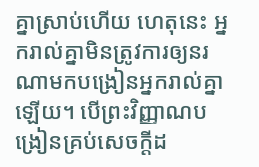គ្នាស្រាប់ហើយ ហេតុនេះ អ្នករាល់គ្នាមិនត្រូវការឲ្យនរណាមកបង្រៀនអ្នករាល់គ្នាឡើយ។ បើព្រះវិញ្ញាណបង្រៀនគ្រប់សេចក្ដីដ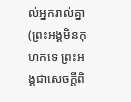ល់អ្នករាល់គ្នា (ព្រះអង្គមិនកុហកទេ ព្រះអង្គជាសេចក្ដីពិ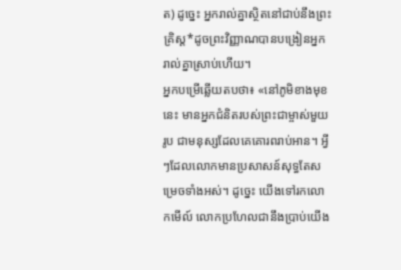ត) ដូច្នេះ អ្នករាល់គ្នាស្ថិតនៅជាប់នឹងព្រះគ្រិស្ត*ដូចព្រះវិញ្ញាណបានបង្រៀនអ្នករាល់គ្នាស្រាប់ហើយ។
អ្នកបម្រើឆ្លើយតបថា៖ «នៅភូមិខាងមុខនេះ មានអ្នកជំនិតរបស់ព្រះជាម្ចាស់មួយរូប ជាមនុស្សដែលគេគោរពរាប់អាន។ អ្វីៗដែលលោកមានប្រសាសន៍សុទ្ធតែសម្រេចទាំងអស់។ ដូច្នេះ យើងទៅរកលោកមើល៍ លោកប្រហែលជានឹងប្រាប់យើង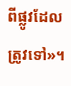ពីផ្លូវដែលត្រូវទៅ»។